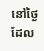នៅថ្ងៃដែល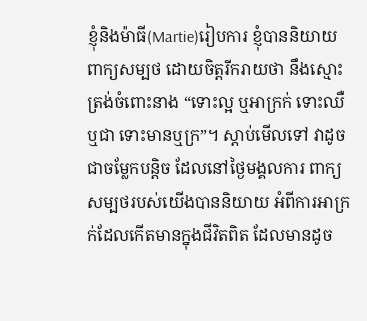ខ្ញុំនិងម៉ាធី(Martie)រៀបការ ខ្ញុំបាននិយាយពាក្យសម្បថ ដោយចិត្តរីករាយថា នឹងស្មោះត្រង់ចំពោះនាង “ទោះល្អ ឬអាក្រក់ ទោះឈឺឬជា ទោះមានឬក្រ”។ ស្តាប់មើលទៅ វាដូចជាចម្លែកបន្តិច ដែលនៅថ្ងៃមង្គលការ ពាក្យសម្បថរបស់យើងបាននិយាយ អំពីការអាក្រក់ដែលកើតមានក្នុងជីវិតពិត ដែលមានដូច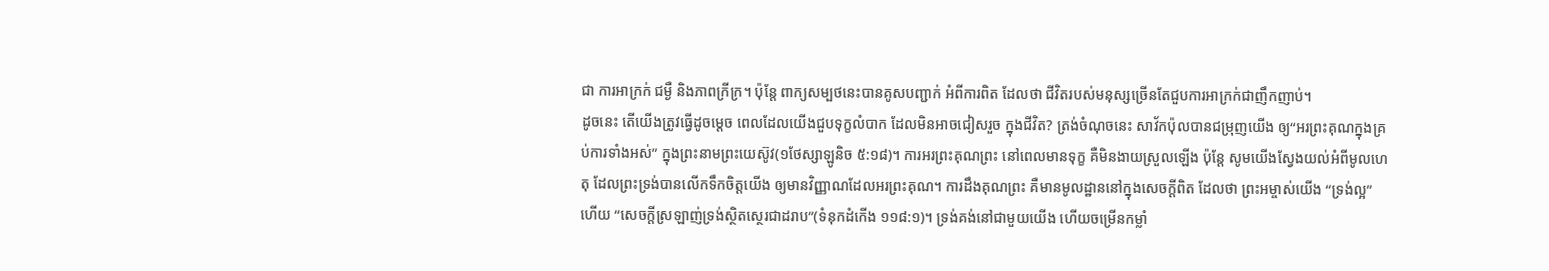ជា ការអាក្រក់ ជម្ងឺ និងភាពក្រីក្រ។ ប៉ុន្តែ ពាក្យសម្បថនេះបានគូសបញ្ជាក់ អំពីការពិត ដែលថា ជីវិតរបស់មនុស្សច្រើនតែជួបការអាក្រក់ជាញឹកញាប់។
ដូចនេះ តើយើងត្រូវធ្វើដូចម្តេច ពេលដែលយើងជួបទុក្ខលំបាក ដែលមិនអាចជៀសរួច ក្នុងជីវិត? ត្រង់ចំណុចនេះ សាវ័កប៉ុលបានជម្រុញយើង ឲ្យ“អរព្រះគុណក្នុងគ្រប់ការទាំងអស់” ក្នុងព្រះនាមព្រះយេស៊ូវ(១ថែស្សាឡូនិច ៥:១៨)។ ការអរព្រះគុណព្រះ នៅពេលមានទុក្ខ គឺមិនងាយស្រួលឡើង ប៉ុន្តែ សូមយើងស្វែងយល់អំពីមូលហេតុ ដែលព្រះទ្រង់បានលើកទឹកចិត្តយើង ឲ្យមានវិញ្ញាណដែលអរព្រះគុណ។ ការដឹងគុណព្រះ គឺមានមូលដ្ឋាននៅក្នុងសេចក្តីពិត ដែលថា ព្រះអម្ចាស់យើង “ទ្រង់ល្អ” ហើយ “សេចក្តីស្រឡាញ់ទ្រង់ស្ថិតស្ថេរជាដរាប”(ទំនុកដំកើង ១១៨:១)។ ទ្រង់គង់នៅជាមួយយើង ហើយចម្រើនកម្លាំ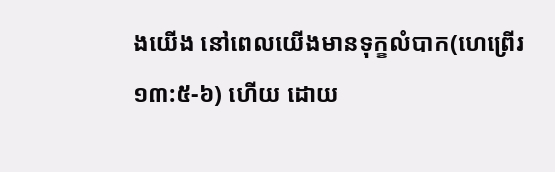ងយើង នៅពេលយើងមានទុក្ខលំបាក(ហេព្រើរ ១៣:៥-៦) ហើយ ដោយ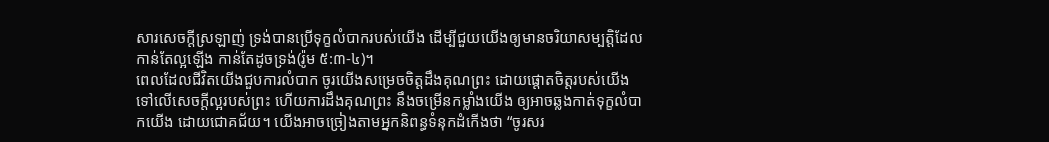សារសេចក្តីស្រឡាញ់ ទ្រង់បានប្រើទុក្ខលំបាករបស់យើង ដើម្បីជួយយើងឲ្យមានចរិយាសម្បត្តិដែលកាន់តែល្អឡើង កាន់តែដូចទ្រង់(រ៉ូម ៥:៣-៤)។
ពេលដែលជីវិតយើងជួបការលំបាក ចូរយើងសម្រេចចិត្តដឹងគុណព្រះ ដោយផ្តោតចិត្តរបស់យើង ទៅលើសេចក្តីល្អរបស់ព្រះ ហើយការដឹងគុណព្រះ នឹងចម្រើនកម្លាំងយើង ឲ្យអាចឆ្លងកាត់ទុក្ខលំបាកយើង ដោយជោគជ័យ។ យើងអាចច្រៀងតាមអ្នកនិពន្ធទំនុកដំកើងថា “ចូរសរ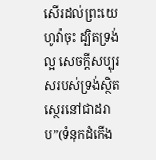សើរដល់ព្រះយេហូវ៉ាចុះ ដ្បិតទ្រង់ល្អ សេចក្តីសប្បុរសរបស់ទ្រង់ស្ថិតស្ថេរនៅជាដរាប”(ទំនុកដំកើង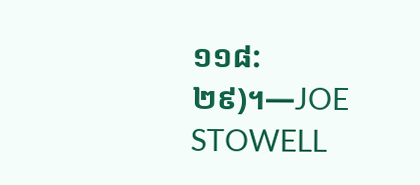១១៨:២៩)។—JOE STOWELL